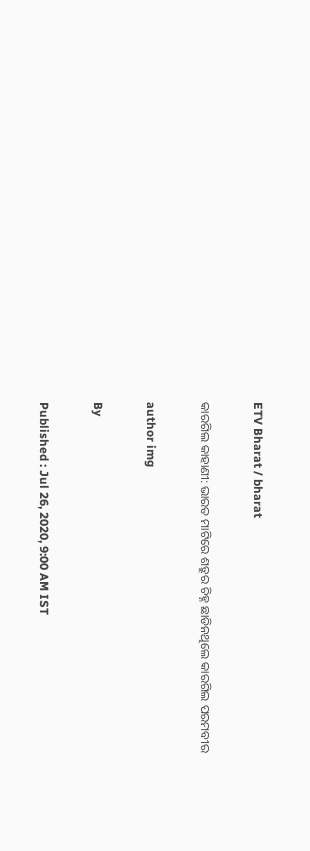ETV Bharat / bharat

କାରଗିଲ କାହାଣୀ: ଭାରତ ମାଟିରେ ଶତ୍ରୁର ଚିହ୍ନ ଛାଡିନଥିଲେ କାରଗିଲ ପରମବୀର

author img

By

Published : Jul 26, 2020, 9:00 AM IST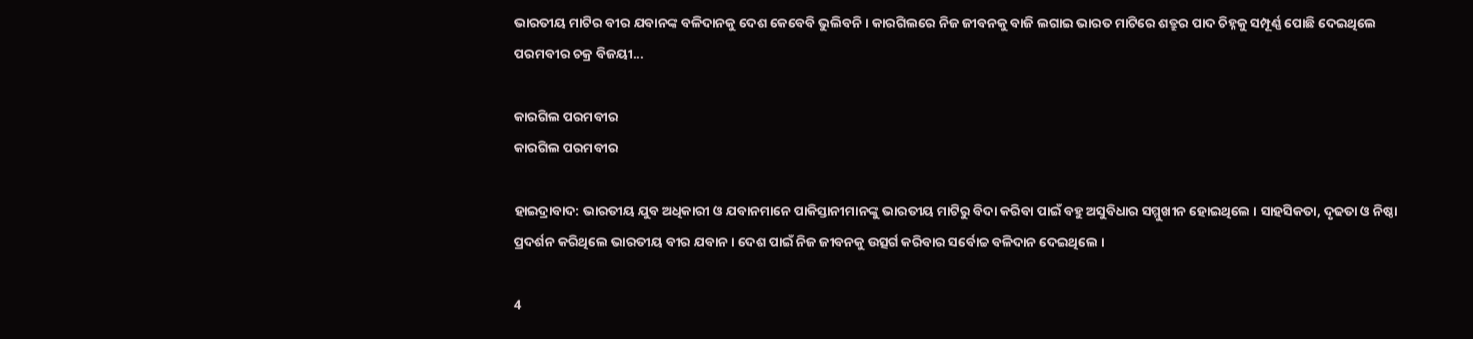ଭାରତୀୟ ମାଟିର ବୀର ଯବାନଙ୍କ ବଳିଦାନକୁ ଦେଶ କେବେବି ଭୁଲିବନି । କାରଗିଲରେ ନିଜ ଜୀବନକୁ ବାଜି ଲଗାଇ ଭାରତ ମାଟିରେ ଶତ୍ରୁର ପାଦ ଚିହ୍ନକୁ ସମ୍ପୂର୍ଣ୍ଣ ପୋଛି ଦେଇଥିଲେ ପରମବୀର ଚକ୍ର ବିଜୟୀ...

କାରଗିଲ ପରମବୀର
କାରଗିଲ ପରମବୀର

ହାଇଦ୍ରାବାଦ: ଭାରତୀୟ ଯୁବ ଅଧିକାରୀ ଓ ଯବାନମାନେ ପାକିସ୍ତାନୀମାନଙ୍କୁ ଭାରତୀୟ ମାଟିରୁ ବିଦା କରିବା ପାଇଁ ବହୁ ଅସୁବିଧାର ସମ୍ମୁଖୀନ ହୋଇଥିଲେ । ସାହସିକତା, ଦୃଢତା ଓ ନିଷ୍ଠା ପ୍ରଦର୍ଶନ କରିଥିଲେ ଭାରତୀୟ ବୀର ଯବାନ । ଦେଶ ପାଇଁ ନିଜ ଜୀବନକୁ ଉତ୍ସର୍ଗ କରିବାର ସର୍ବୋଚ୍ଚ ବଳିଦାନ ଦେଇଥିଲେ ।

4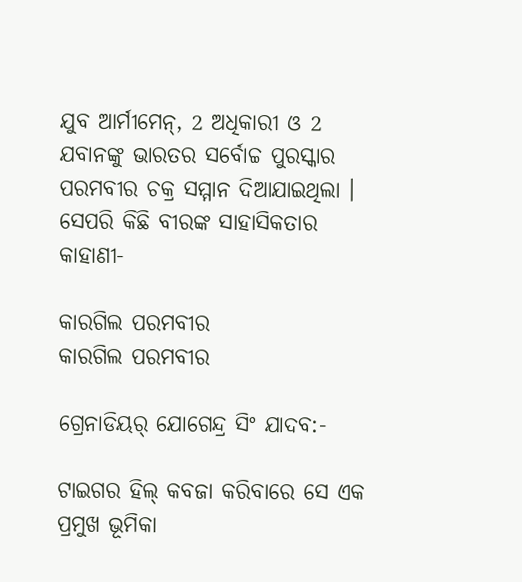ଯୁବ ଆର୍ମୀମେନ୍, 2 ଅଧିକାରୀ ଓ 2 ଯବାନଙ୍କୁ ଭାରତର ସର୍ବୋଚ୍ଚ ପୁରସ୍କାର ପରମବୀର ଚକ୍ର ସମ୍ମାନ ଦିଆଯାଇଥିଲା । ସେପରି କିଛି ବୀରଙ୍କ ସାହାସିକତାର କାହାଣୀ-

କାରଗିଲ ପରମବୀର
କାରଗିଲ ପରମବୀର

ଗ୍ରେନାଡିୟର୍ ଯୋଗେନ୍ଦ୍ର ସିଂ ଯାଦବ:-

ଟାଇଗର ହିଲ୍ କବଜା କରିବାରେ ସେ ଏକ ପ୍ରମୁଖ ଭୂମିକା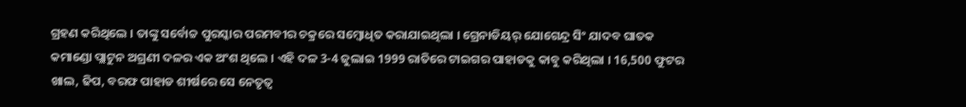ଗ୍ରହଣ କରିଥିଲେ । ତାଙ୍କୁ ସର୍ବୋଚ୍ଚ ପୁରସ୍କାର ପରମବୀର ଚକ୍ରରେ ସମ୍ବୋଧିତ କରାଯାଇଥିଲା । ଗ୍ରେନାଡିୟର୍ ଯୋଗେନ୍ଦ୍ର ସିଂ ଯାଦବ ଘାତକ କମାଣ୍ଡୋ ପ୍ଲାଟୁନ ଅଗ୍ରଣୀ ଦଳର ଏକ ଅଂଶ ଥିଲେ । ଏହି ଦଳ 3-4 ଜୁଲାଇ 1999 ରାତିରେ ଟାଇଗର ପାହାଡକୁ କାବୁ କରିଥିଲା । 16,500 ଫୁଟର ଖାଲ, ଢିପ, ବରଫ ପାହାଡ ଶୀର୍ଷରେ ସେ ନେତୃତ୍ବ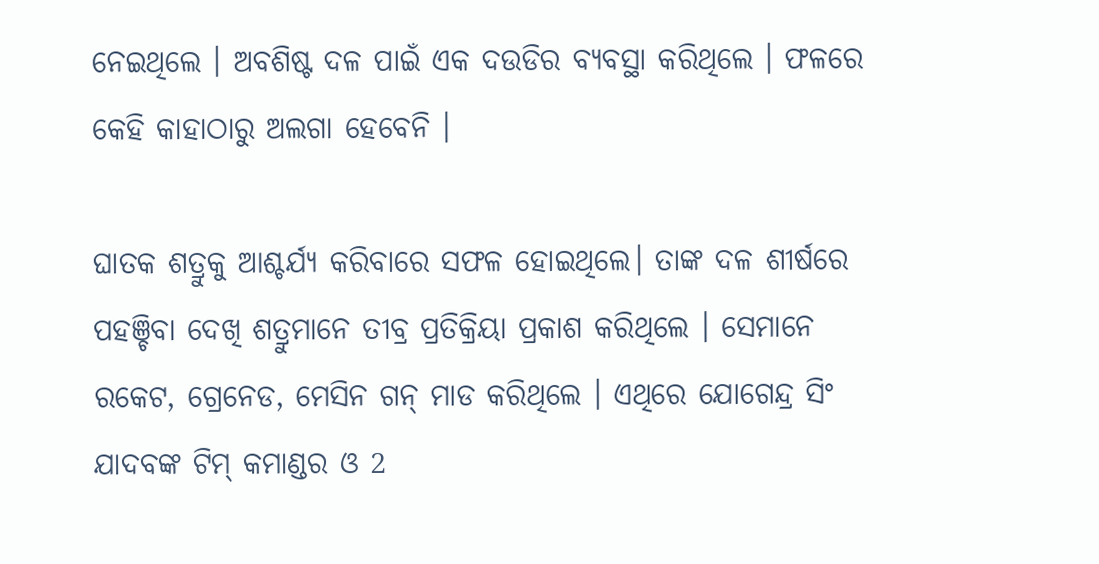ନେଇଥିଲେ । ଅବଶିଷ୍ଟ ଦଳ ପାଇଁ ଏକ ଦଉଡିର ବ୍ୟବସ୍ଥା କରିଥିଲେ । ଫଳରେ କେହି କାହାଠାରୁ ଅଲଗା ହେବେନି ।

ଘାତକ ଶତ୍ରୁକୁ ଆଶ୍ଚର୍ଯ୍ୟ କରିବାରେ ସଫଳ ହୋଇଥିଲେ। ତାଙ୍କ ଦଳ ଶୀର୍ଷରେ ପହଞ୍ଚିବା ଦେଖି ଶତ୍ରୁମାନେ ତୀବ୍ର ପ୍ରତିକ୍ରିୟା ପ୍ରକାଶ କରିଥିଲେ । ସେମାନେ ରକେଟ, ଗ୍ରେନେଡ, ମେସିନ ଗନ୍ ମାଡ କରିଥିଲେ । ଏଥିରେ ଯୋଗେନ୍ଦ୍ର ସିଂ ଯାଦବଙ୍କ ଟିମ୍ କମାଣ୍ଡର ଓ 2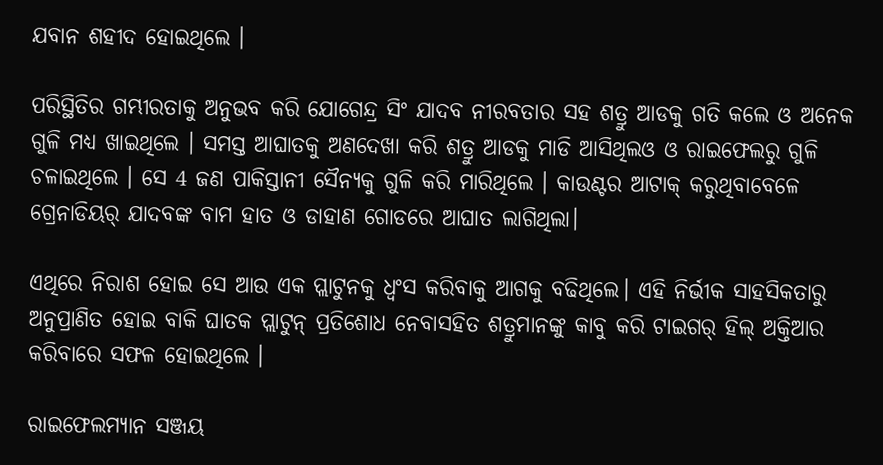ଯବାନ ଶହୀଦ ହୋଇଥିଲେ ।

ପରିସ୍ଥିତିର ଗମ୍ଭୀରତାକୁ ଅନୁଭବ କରି ଯୋଗେନ୍ଦ୍ର ସିଂ ଯାଦବ ନୀରବତାର ସହ ଶତ୍ରୁ ଆଡକୁ ଗତି କଲେ ଓ ଅନେକ ଗୁଳି ମଧ୍ୟ ଖାଇଥିଲେ । ସମସ୍ତ ଆଘାତକୁ ଅଣଦେଖା କରି ଶତ୍ରୁ ଆଡକୁ ମାଡି ଆସିଥିଲଓ ଓ ରାଇଫେଲରୁ ଗୁଳି ଚଳାଇଥିଲେ । ସେ 4 ଜଣ ପାକିସ୍ତାନୀ ସୈନ୍ୟକୁ ଗୁଳି କରି ମାରିଥିଲେ । କାଉଣ୍ଟର ଆଟାକ୍ କରୁଥିବାବେଳେ ଗ୍ରେନାଡିୟର୍ ଯାଦବଙ୍କ ବାମ ହାତ ଓ ଡାହାଣ ଗୋଡରେ ଆଘାତ ଲାଗିଥିଲା।

ଏଥିରେ ନିରାଶ ହୋଇ ସେ ଆଉ ଏକ ପ୍ଲାଟୁନକୁ ଧ୍ବଂସ କରିବାକୁ ଆଗକୁ ବଢିଥିଲେ। ଏହି ନିର୍ଭୀକ ସାହସିକତାରୁ ଅନୁପ୍ରାଣିତ ହୋଇ ବାକି ଘାତକ ପ୍ଲାଟୁନ୍ ପ୍ରତିଶୋଧ ନେବାସହିତ ଶତ୍ରୁମାନଙ୍କୁ କାବୁ କରି ଟାଇଗର୍ ହିଲ୍ ଅକ୍ତିଆର କରିବାରେ ସଫଳ ହୋଇଥିଲେ ।

ରାଇଫେଲମ୍ୟାନ ସଞ୍ଜୟ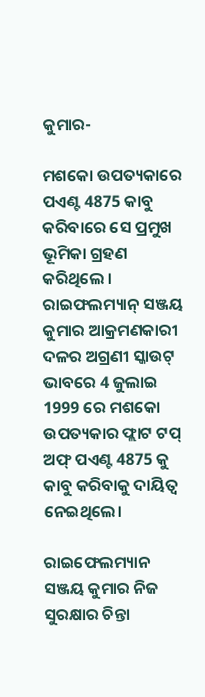କୁମାର-

ମଶକୋ ଉପତ୍ୟକାରେ ପଏଣ୍ଟ 4875 କାବୁ କରିବାରେ ସେ ପ୍ରମୁଖ ଭୂମିକା ଗ୍ରହଣ କରିଥିଲେ । ରାଇଫଲମ୍ୟାନ୍ ସଞ୍ଜୟ କୁମାର ଆକ୍ରମଣକାରୀ ଦଳର ଅଗ୍ରଣୀ ସ୍କାଉଟ୍ ଭାବରେ 4 ଜୁଲାଇ 1999 ରେ ମଶକୋ ଉପତ୍ୟକାର ଫ୍ଲାଟ ଟପ୍ ଅଫ୍ ପଏଣ୍ଟ 4875 କୁ କାବୁ କରିବାକୁ ଦାୟିତ୍ବ ନେଇଥିଲେ।

ରାଇଫେଲମ୍ୟାନ ସଞ୍ଜୟ କୁମାର ନିଜ ସୁରକ୍ଷାର ଚିନ୍ତା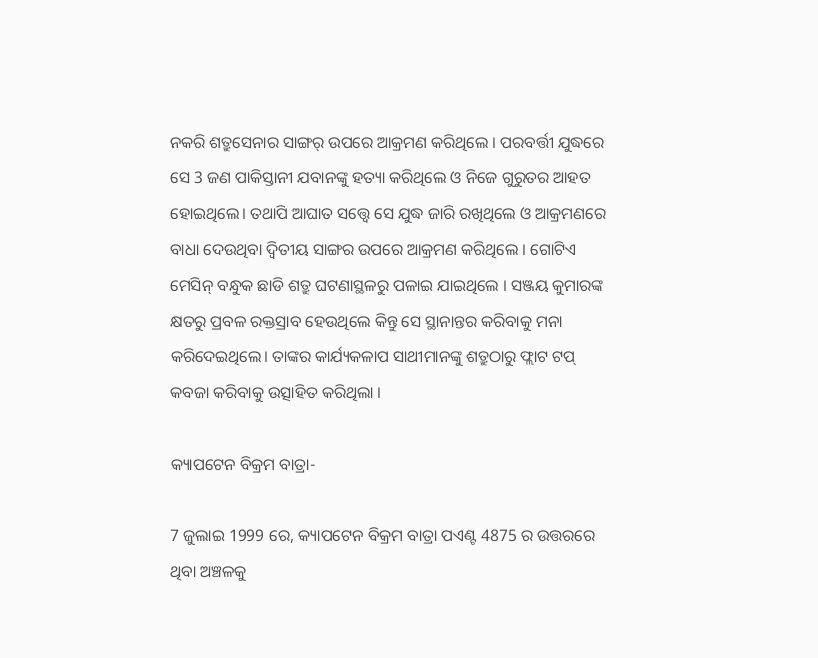ନକରି ଶତ୍ରୁସେନାର ସାଙ୍ଗର୍ ଉପରେ ଆକ୍ରମଣ କରିଥିଲେ । ପରବର୍ତ୍ତୀ ଯୁଦ୍ଧରେ ସେ 3 ଜଣ ପାକିସ୍ତାନୀ ଯବାନଙ୍କୁ ହତ୍ୟା କରିଥିଲେ ଓ ନିଜେ ଗୁରୁତର ଆହତ ହୋଇଥିଲେ। ତଥାପି ଆଘାତ ସତ୍ତ୍ବେ ସେ ଯୁଦ୍ଧ ଜାରି ରଖିଥିଲେ ଓ ଆକ୍ରମଣରେ ବାଧା ଦେଉଥିବା ଦ୍ବିତୀୟ ସାଙ୍ଗର ଉପରେ ଆକ୍ରମଣ କରିଥିଲେ । ଗୋଟିଏ ମେସିନ୍ ବନ୍ଧୁକ ଛାଡି ଶତ୍ରୁ ଘଟଣାସ୍ଥଳରୁ ପଳାଇ ଯାଇଥିଲେ । ସଞ୍ଜୟ କୁମାରଙ୍କ କ୍ଷତରୁ ପ୍ରବଳ ରକ୍ତସ୍ରାବ ହେଉଥିଲେ କିନ୍ତୁ ସେ ସ୍ଥାନାନ୍ତର କରିବାକୁ ମନା କରିଦେଇଥିଲେ। ତାଙ୍କର କାର୍ଯ୍ୟକଳାପ ସାଥୀମାନଙ୍କୁ ଶତ୍ରୁଠାରୁ ଫ୍ଲାଟ ଟପ୍ କବଜା କରିବାକୁ ଉତ୍ସାହିତ କରିଥିଲା ।

କ୍ୟାପଟେନ ବିକ୍ରମ ବାତ୍ରା-

7 ଜୁଲାଇ 1999 ରେ, କ୍ୟାପଟେନ ବିକ୍ରମ ବାତ୍ରା ପଏଣ୍ଟ 4875 ର ଉତ୍ତରରେ ଥିବା ଅଞ୍ଚଳକୁ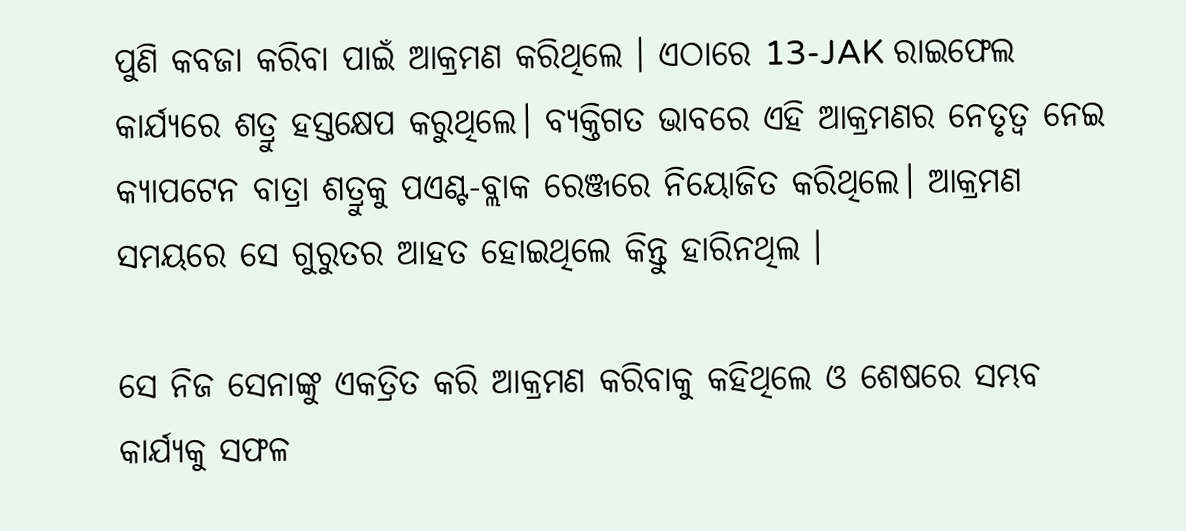ପୁଣି କବଜା କରିବା ପାଇଁ ଆକ୍ରମଣ କରିଥିଲେ । ଏଠାରେ 13-JAK ରାଇଫେଲ କାର୍ଯ୍ୟରେ ଶତ୍ରୁ ହସ୍ତକ୍ଷେପ କରୁଥିଲେ। ବ୍ୟକ୍ତିଗତ ଭାବରେ ଏହି ଆକ୍ରମଣର ନେତୃତ୍ବ ନେଇ କ୍ୟାପଟେନ ବାତ୍ରା ଶତ୍ରୁକୁ ପଏଣ୍ଟ-ବ୍ଲାକ ରେଞ୍ଜରେ ନିୟୋଜିତ କରିଥିଲେ। ଆକ୍ରମଣ ସମୟରେ ସେ ଗୁରୁତର ଆହତ ହୋଇଥିଲେ କିନ୍ତୁ ହାରିନଥିଲ ।

ସେ ନିଜ ସେନାଙ୍କୁ ଏକତ୍ରିତ କରି ଆକ୍ରମଣ କରିବାକୁ କହିଥିଲେ ଓ ଶେଷରେ ସମ୍ଭବ କାର୍ଯ୍ୟକୁ ସଫଳ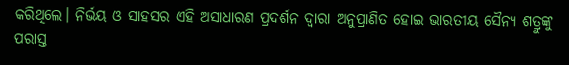କରିଥିଲେ। ନିର୍ଭୟ ଓ ସାହସର ଏହି ଅସାଧାରଣ ପ୍ରଦର୍ଶନ ଦ୍ବାରା ଅନୁପ୍ରାଣିତ ହୋଇ ଭାରତୀୟ ସୈନ୍ୟ ଶତ୍ରୁଙ୍କୁ ପରାସ୍ତ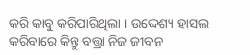କରି କାବୁ କରିପାରିଥିଲା । ଉଦ୍ଦେଶ୍ୟ ହାସଲ କରିବାରେ କିନ୍ତୁ ବତ୍ତ୍ରା ନିଜ ଜୀବନ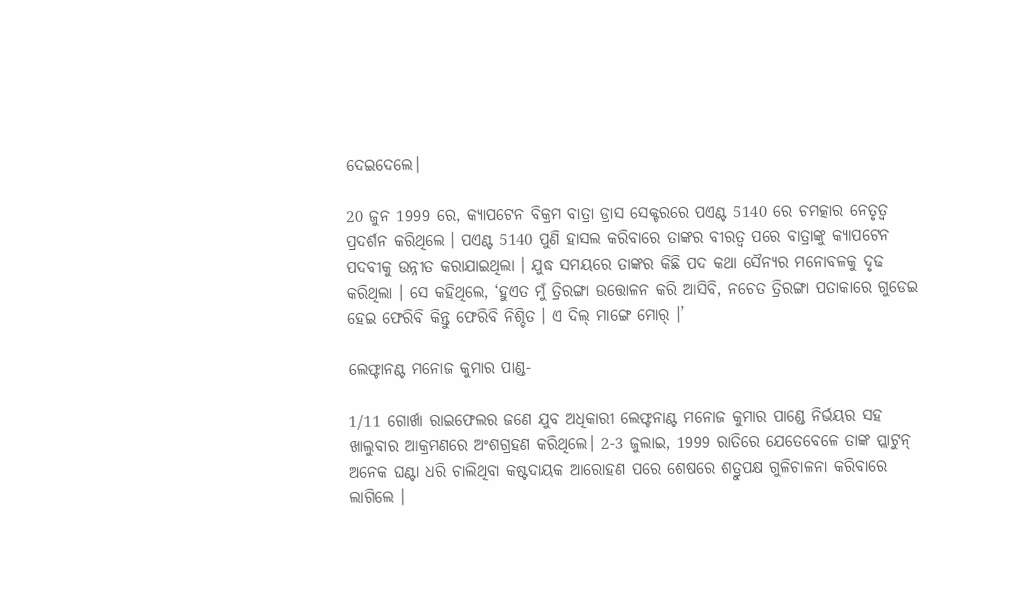ଦେଇଦେଲେ।

20 ଜୁନ 1999 ରେ, କ୍ୟାପଟେନ ବିକ୍ରମ ବାତ୍ରା ଡ୍ରାସ ସେକ୍ଟରରେ ପଏଣ୍ଟ 5140 ରେ ଚମତ୍କାର ନେତୃତ୍ବ ପ୍ରଦର୍ଶନ କରିଥିଲେ । ପଏଣ୍ଟ 5140 ପୁଣି ହାସଲ କରିବାରେ ତାଙ୍କର ବୀରତ୍ବ ପରେ ବାତ୍ରାଙ୍କୁ କ୍ୟାପଟେନ ପଦବୀକୁ ଉନ୍ନୀତ କରାଯାଇଥିଲା । ଯୁଦ୍ଧ ସମୟରେ ତାଙ୍କର କିଛି ପଦ କଥା ସୈନ୍ୟର ମନୋବଳକୁ ଦୃଢ କରିଥିଲା । ସେ କହିଥିଲେ, ‘ହୁଏତ ମୁଁ ତ୍ରିରଙ୍ଗା ଉତ୍ତୋଳନ କରି ଆସିବି, ନଚେତ ତ୍ରିରଙ୍ଗା ପତାକାରେ ଗୁଡେଇ ହେଇ ଫେରିବି କିନ୍ତୁ ଫେରିବି ନିଶ୍ଚିତ । ଏ ଦିଲ୍ ମାଙ୍ଗେ ମୋର୍ ।’

ଲେଫ୍ଟାନଣ୍ଟ ମନୋଜ କୁମାର ପାଣ୍ଡ-

1/11 ଗୋର୍ଖା ରାଇଫେଲର ଜଣେ ଯୁବ ଅଧିକାରୀ ଲେଫ୍ଟନାଣ୍ଟ ମନୋଜ କୁମାର ପାଣ୍ଡେ ନିର୍ଭୟର ସହ ଖାଲୁବାର ଆକ୍ରମଣରେ ଅଂଶଗ୍ରହଣ କରିଥିଲେ। 2-3 ଜୁଲାଇ, 1999 ରାତିରେ ଯେତେବେଳେ ତାଙ୍କ ପ୍ଲାଟୁନ୍ ଅନେକ ଘଣ୍ଟା ଧରି ଚାଲିଥିବା କଷ୍ଟଦାୟକ ଆରୋହଣ ପରେ ଶେଷରେ ଶତ୍ରୁପକ୍ଷ ଗୁଳିଚାଳନା କରିବାରେ ଲାଗିଲେ ।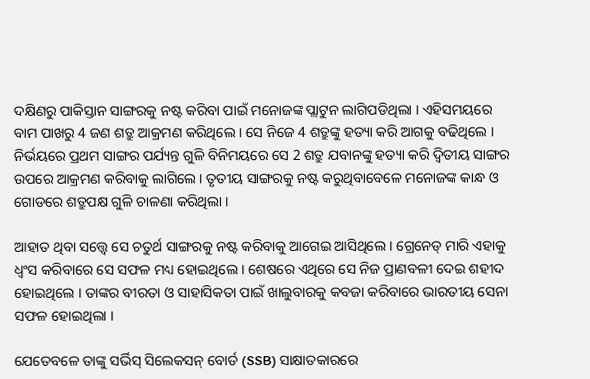ଦକ୍ଷିଣରୁ ପାକିସ୍ତାନ ସାଙ୍ଗରକୁ ନଷ୍ଟ କରିବା ପାଇଁ ମନୋଜଙ୍କ ପ୍ଲାଟୁନ ଲାଗିପଡିଥିଲା । ଏହିସମୟରେ ବାମ ପାଖରୁ 4 ଜଣ ଶତ୍ରୁ ଆକ୍ରମଣ କରିଥିଲେ । ସେ ନିଜେ 4 ଶତ୍ରୁଙ୍କୁ ହତ୍ୟା କରି ଆଗକୁ ବଢିଥିଲେ । ନିର୍ଭୟରେ ପ୍ରଥମ ସାଙ୍ଗର ପର୍ଯ୍ୟନ୍ତ ଗୁଳି ବିନିମୟରେ ସେ 2 ଶତ୍ରୁ ଯବାନଙ୍କୁ ହତ୍ୟା କରି ଦ୍ବିତୀୟ ସାଙ୍ଗର ଉପରେ ଆକ୍ରମଣ କରିବାକୁ ଲାଗିଲେ। ତୃତୀୟ ସାଙ୍ଗରକୁ ନଷ୍ଟ କରୁଥିବାବେଳେ ମନୋଜଙ୍କ କାନ୍ଧ ଓ ଗୋଡରେ ଶତ୍ରୁପକ୍ଷ ଗୁଳି ଚାଳଣା କରିଥିଲା ।

ଆହାତ ଥିବା ସତ୍ତ୍ବେ ସେ ଚତୁର୍ଥ ସାଙ୍ଗରକୁ ନଷ୍ଟ କରିବାକୁ ଆଗେଇ ଆସିଥିଲେ । ଗ୍ରେନେଡ୍ ମାରି ଏହାକୁ ଧ୍ବଂସ କରିବାରେ ସେ ସଫଳ ମଧ୍ୟ ହୋଇଥିଲେ । ଶେଷରେ ଏଥିରେ ସେ ନିଜ ପ୍ରାଣବଳୀ ଦେଇ ଶହୀଦ ହୋଇଥିଲେ । ତାଙ୍କର ବୀରତା ଓ ସାହାସିକତା ପାଇଁ ଖାଲୁବାରକୁ କବଜା କରିବାରେ ଭାରତୀୟ ସେନା ସଫଳ ହୋଇଥିଲା ।

ଯେତେବଳେ ତାଙ୍କୁ ସର୍ଭିସ୍ ସିଲେକସନ୍ ବୋର୍ଡ (SSB) ସାକ୍ଷାତକାରରେ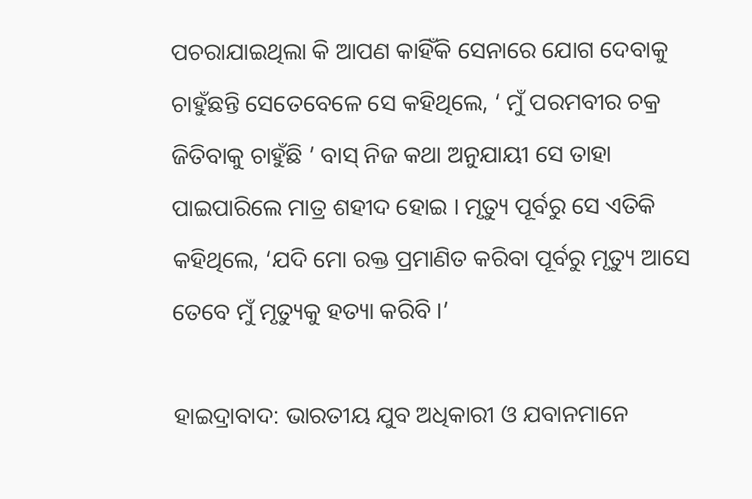ପଚରାଯାଇଥିଲା କି ଆପଣ କାହିଁକି ସେନାରେ ଯୋଗ ଦେବାକୁ ଚାହୁଁଛନ୍ତି ସେତେବେଳେ ସେ କହିଥିଲେ, ‘ ମୁଁ ପରମବୀର ଚକ୍ର ଜିତିବାକୁ ଚାହୁଁଛି ’ ବାସ୍ ନିଜ କଥା ଅନୁଯାୟୀ ସେ ତାହା ପାଇପାରିଲେ ମାତ୍ର ଶହୀଦ ହୋଇ । ମୃତ୍ୟୁ ପୂର୍ବରୁ ସେ ଏତିକି କହିଥିଲେ, ‘ଯଦି ମୋ ରକ୍ତ ପ୍ରମାଣିତ କରିବା ପୂର୍ବରୁ ମୃତ୍ୟୁ ଆସେ ତେବେ ମୁଁ ମୃତ୍ୟୁକୁ ହତ୍ୟା କରିବି ।’

ହାଇଦ୍ରାବାଦ: ଭାରତୀୟ ଯୁବ ଅଧିକାରୀ ଓ ଯବାନମାନେ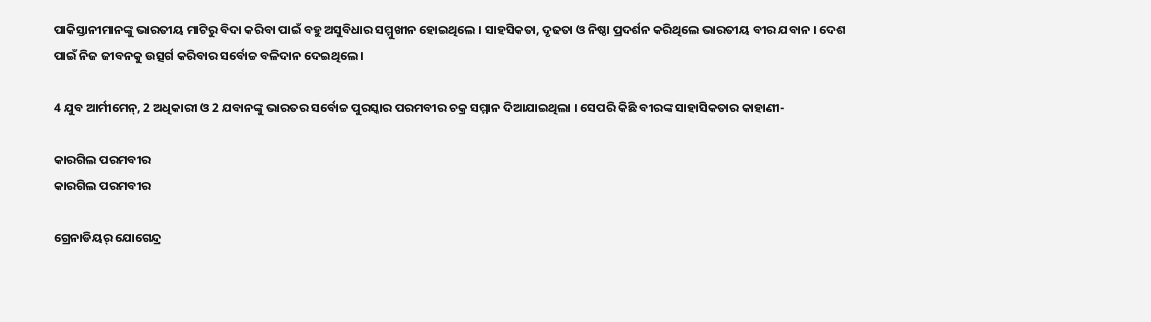ପାକିସ୍ତାନୀମାନଙ୍କୁ ଭାରତୀୟ ମାଟିରୁ ବିଦା କରିବା ପାଇଁ ବହୁ ଅସୁବିଧାର ସମ୍ମୁଖୀନ ହୋଇଥିଲେ । ସାହସିକତା, ଦୃଢତା ଓ ନିଷ୍ଠା ପ୍ରଦର୍ଶନ କରିଥିଲେ ଭାରତୀୟ ବୀର ଯବାନ । ଦେଶ ପାଇଁ ନିଜ ଜୀବନକୁ ଉତ୍ସର୍ଗ କରିବାର ସର୍ବୋଚ୍ଚ ବଳିଦାନ ଦେଇଥିଲେ ।

4 ଯୁବ ଆର୍ମୀମେନ୍, 2 ଅଧିକାରୀ ଓ 2 ଯବାନଙ୍କୁ ଭାରତର ସର୍ବୋଚ୍ଚ ପୁରସ୍କାର ପରମବୀର ଚକ୍ର ସମ୍ମାନ ଦିଆଯାଇଥିଲା । ସେପରି କିଛି ବୀରଙ୍କ ସାହାସିକତାର କାହାଣୀ-

କାରଗିଲ ପରମବୀର
କାରଗିଲ ପରମବୀର

ଗ୍ରେନାଡିୟର୍ ଯୋଗେନ୍ଦ୍ର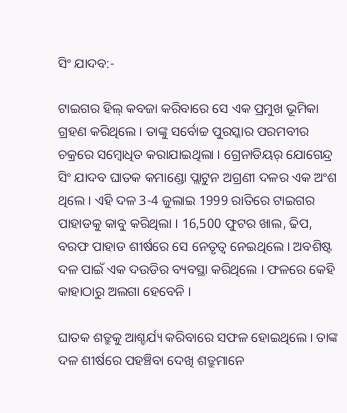ସିଂ ଯାଦବ:-

ଟାଇଗର ହିଲ୍ କବଜା କରିବାରେ ସେ ଏକ ପ୍ରମୁଖ ଭୂମିକା ଗ୍ରହଣ କରିଥିଲେ । ତାଙ୍କୁ ସର୍ବୋଚ୍ଚ ପୁରସ୍କାର ପରମବୀର ଚକ୍ରରେ ସମ୍ବୋଧିତ କରାଯାଇଥିଲା । ଗ୍ରେନାଡିୟର୍ ଯୋଗେନ୍ଦ୍ର ସିଂ ଯାଦବ ଘାତକ କମାଣ୍ଡୋ ପ୍ଲାଟୁନ ଅଗ୍ରଣୀ ଦଳର ଏକ ଅଂଶ ଥିଲେ । ଏହି ଦଳ 3-4 ଜୁଲାଇ 1999 ରାତିରେ ଟାଇଗର ପାହାଡକୁ କାବୁ କରିଥିଲା । 16,500 ଫୁଟର ଖାଲ, ଢିପ, ବରଫ ପାହାଡ ଶୀର୍ଷରେ ସେ ନେତୃତ୍ବ ନେଇଥିଲେ । ଅବଶିଷ୍ଟ ଦଳ ପାଇଁ ଏକ ଦଉଡିର ବ୍ୟବସ୍ଥା କରିଥିଲେ । ଫଳରେ କେହି କାହାଠାରୁ ଅଲଗା ହେବେନି ।

ଘାତକ ଶତ୍ରୁକୁ ଆଶ୍ଚର୍ଯ୍ୟ କରିବାରେ ସଫଳ ହୋଇଥିଲେ। ତାଙ୍କ ଦଳ ଶୀର୍ଷରେ ପହଞ୍ଚିବା ଦେଖି ଶତ୍ରୁମାନେ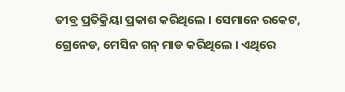ତୀବ୍ର ପ୍ରତିକ୍ରିୟା ପ୍ରକାଶ କରିଥିଲେ । ସେମାନେ ରକେଟ, ଗ୍ରେନେଡ, ମେସିନ ଗନ୍ ମାଡ କରିଥିଲେ । ଏଥିରେ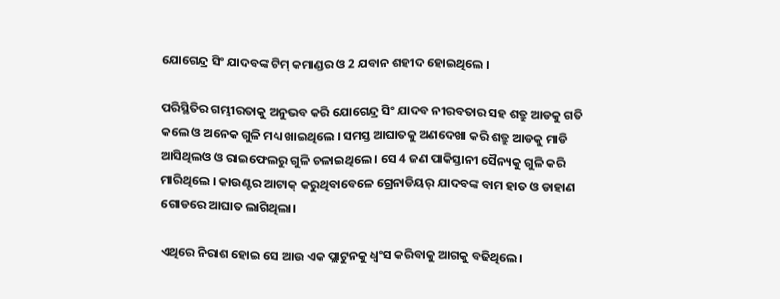ଯୋଗେନ୍ଦ୍ର ସିଂ ଯାଦବଙ୍କ ଟିମ୍ କମାଣ୍ଡର ଓ 2 ଯବାନ ଶହୀଦ ହୋଇଥିଲେ ।

ପରିସ୍ଥିତିର ଗମ୍ଭୀରତାକୁ ଅନୁଭବ କରି ଯୋଗେନ୍ଦ୍ର ସିଂ ଯାଦବ ନୀରବତାର ସହ ଶତ୍ରୁ ଆଡକୁ ଗତି କଲେ ଓ ଅନେକ ଗୁଳି ମଧ୍ୟ ଖାଇଥିଲେ । ସମସ୍ତ ଆଘାତକୁ ଅଣଦେଖା କରି ଶତ୍ରୁ ଆଡକୁ ମାଡି ଆସିଥିଲଓ ଓ ରାଇଫେଲରୁ ଗୁଳି ଚଳାଇଥିଲେ । ସେ 4 ଜଣ ପାକିସ୍ତାନୀ ସୈନ୍ୟକୁ ଗୁଳି କରି ମାରିଥିଲେ । କାଉଣ୍ଟର ଆଟାକ୍ କରୁଥିବାବେଳେ ଗ୍ରେନାଡିୟର୍ ଯାଦବଙ୍କ ବାମ ହାତ ଓ ଡାହାଣ ଗୋଡରେ ଆଘାତ ଲାଗିଥିଲା।

ଏଥିରେ ନିରାଶ ହୋଇ ସେ ଆଉ ଏକ ପ୍ଲାଟୁନକୁ ଧ୍ବଂସ କରିବାକୁ ଆଗକୁ ବଢିଥିଲେ।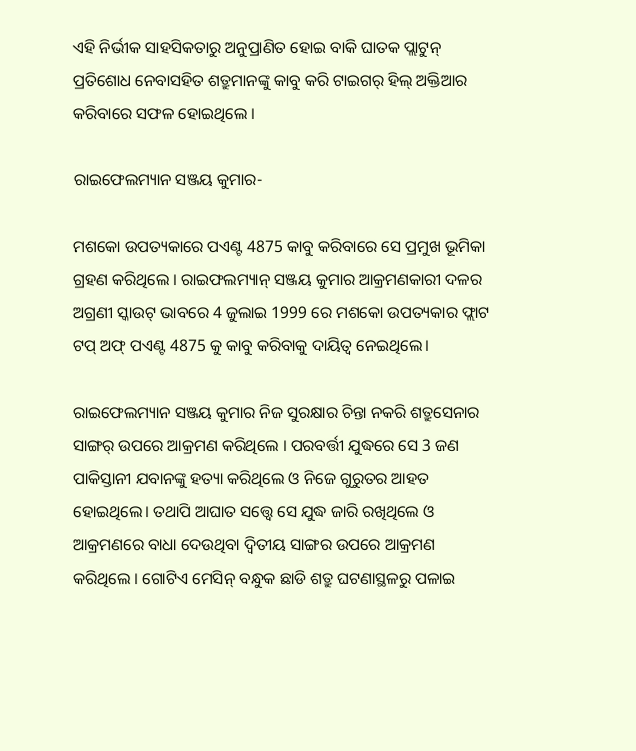ଏହି ନିର୍ଭୀକ ସାହସିକତାରୁ ଅନୁପ୍ରାଣିତ ହୋଇ ବାକି ଘାତକ ପ୍ଲାଟୁନ୍ ପ୍ରତିଶୋଧ ନେବାସହିତ ଶତ୍ରୁମାନଙ୍କୁ କାବୁ କରି ଟାଇଗର୍ ହିଲ୍ ଅକ୍ତିଆର କରିବାରେ ସଫଳ ହୋଇଥିଲେ ।

ରାଇଫେଲମ୍ୟାନ ସଞ୍ଜୟ କୁମାର-

ମଶକୋ ଉପତ୍ୟକାରେ ପଏଣ୍ଟ 4875 କାବୁ କରିବାରେ ସେ ପ୍ରମୁଖ ଭୂମିକା ଗ୍ରହଣ କରିଥିଲେ । ରାଇଫଲମ୍ୟାନ୍ ସଞ୍ଜୟ କୁମାର ଆକ୍ରମଣକାରୀ ଦଳର ଅଗ୍ରଣୀ ସ୍କାଉଟ୍ ଭାବରେ 4 ଜୁଲାଇ 1999 ରେ ମଶକୋ ଉପତ୍ୟକାର ଫ୍ଲାଟ ଟପ୍ ଅଫ୍ ପଏଣ୍ଟ 4875 କୁ କାବୁ କରିବାକୁ ଦାୟିତ୍ବ ନେଇଥିଲେ।

ରାଇଫେଲମ୍ୟାନ ସଞ୍ଜୟ କୁମାର ନିଜ ସୁରକ୍ଷାର ଚିନ୍ତା ନକରି ଶତ୍ରୁସେନାର ସାଙ୍ଗର୍ ଉପରେ ଆକ୍ରମଣ କରିଥିଲେ । ପରବର୍ତ୍ତୀ ଯୁଦ୍ଧରେ ସେ 3 ଜଣ ପାକିସ୍ତାନୀ ଯବାନଙ୍କୁ ହତ୍ୟା କରିଥିଲେ ଓ ନିଜେ ଗୁରୁତର ଆହତ ହୋଇଥିଲେ। ତଥାପି ଆଘାତ ସତ୍ତ୍ବେ ସେ ଯୁଦ୍ଧ ଜାରି ରଖିଥିଲେ ଓ ଆକ୍ରମଣରେ ବାଧା ଦେଉଥିବା ଦ୍ବିତୀୟ ସାଙ୍ଗର ଉପରେ ଆକ୍ରମଣ କରିଥିଲେ । ଗୋଟିଏ ମେସିନ୍ ବନ୍ଧୁକ ଛାଡି ଶତ୍ରୁ ଘଟଣାସ୍ଥଳରୁ ପଳାଇ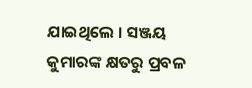ଯାଇଥିଲେ । ସଞ୍ଜୟ କୁମାରଙ୍କ କ୍ଷତରୁ ପ୍ରବଳ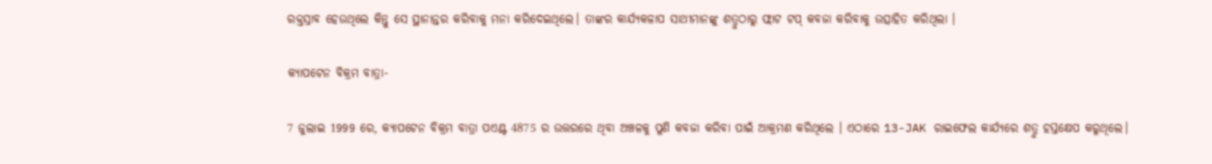ରକ୍ତସ୍ରାବ ହେଉଥିଲେ କିନ୍ତୁ ସେ ସ୍ଥାନାନ୍ତର କରିବାକୁ ମନା କରିଦେଇଥିଲେ। ତାଙ୍କର କାର୍ଯ୍ୟକଳାପ ସାଥୀମାନଙ୍କୁ ଶତ୍ରୁଠାରୁ ଫ୍ଲାଟ ଟପ୍ କବଜା କରିବାକୁ ଉତ୍ସାହିତ କରିଥିଲା ।

କ୍ୟାପଟେନ ବିକ୍ରମ ବାତ୍ରା-

7 ଜୁଲାଇ 1999 ରେ, କ୍ୟାପଟେନ ବିକ୍ରମ ବାତ୍ରା ପଏଣ୍ଟ 4875 ର ଉତ୍ତରରେ ଥିବା ଅଞ୍ଚଳକୁ ପୁଣି କବଜା କରିବା ପାଇଁ ଆକ୍ରମଣ କରିଥିଲେ । ଏଠାରେ 13-JAK ରାଇଫେଲ କାର୍ଯ୍ୟରେ ଶତ୍ରୁ ହସ୍ତକ୍ଷେପ କରୁଥିଲେ।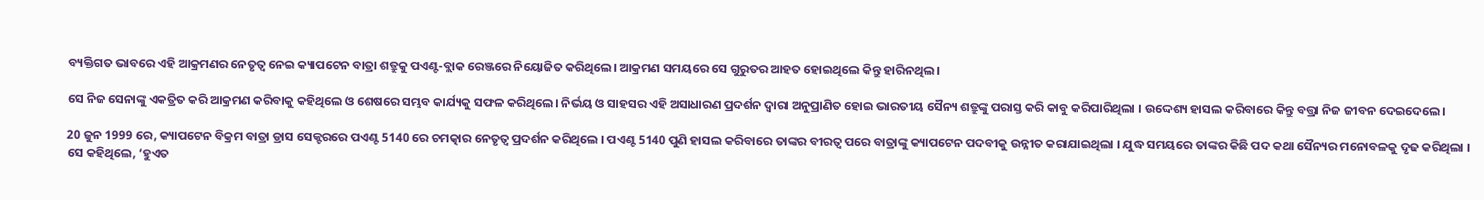ବ୍ୟକ୍ତିଗତ ଭାବରେ ଏହି ଆକ୍ରମଣର ନେତୃତ୍ବ ନେଇ କ୍ୟାପଟେନ ବାତ୍ରା ଶତ୍ରୁକୁ ପଏଣ୍ଟ-ବ୍ଲାକ ରେଞ୍ଜରେ ନିୟୋଜିତ କରିଥିଲେ। ଆକ୍ରମଣ ସମୟରେ ସେ ଗୁରୁତର ଆହତ ହୋଇଥିଲେ କିନ୍ତୁ ହାରିନଥିଲ ।

ସେ ନିଜ ସେନାଙ୍କୁ ଏକତ୍ରିତ କରି ଆକ୍ରମଣ କରିବାକୁ କହିଥିଲେ ଓ ଶେଷରେ ସମ୍ଭବ କାର୍ଯ୍ୟକୁ ସଫଳ କରିଥିଲେ। ନିର୍ଭୟ ଓ ସାହସର ଏହି ଅସାଧାରଣ ପ୍ରଦର୍ଶନ ଦ୍ବାରା ଅନୁପ୍ରାଣିତ ହୋଇ ଭାରତୀୟ ସୈନ୍ୟ ଶତ୍ରୁଙ୍କୁ ପରାସ୍ତ କରି କାବୁ କରିପାରିଥିଲା । ଉଦ୍ଦେଶ୍ୟ ହାସଲ କରିବାରେ କିନ୍ତୁ ବତ୍ତ୍ରା ନିଜ ଜୀବନ ଦେଇଦେଲେ।

20 ଜୁନ 1999 ରେ, କ୍ୟାପଟେନ ବିକ୍ରମ ବାତ୍ରା ଡ୍ରାସ ସେକ୍ଟରରେ ପଏଣ୍ଟ 5140 ରେ ଚମତ୍କାର ନେତୃତ୍ବ ପ୍ରଦର୍ଶନ କରିଥିଲେ । ପଏଣ୍ଟ 5140 ପୁଣି ହାସଲ କରିବାରେ ତାଙ୍କର ବୀରତ୍ବ ପରେ ବାତ୍ରାଙ୍କୁ କ୍ୟାପଟେନ ପଦବୀକୁ ଉନ୍ନୀତ କରାଯାଇଥିଲା । ଯୁଦ୍ଧ ସମୟରେ ତାଙ୍କର କିଛି ପଦ କଥା ସୈନ୍ୟର ମନୋବଳକୁ ଦୃଢ କରିଥିଲା । ସେ କହିଥିଲେ, ‘ହୁଏତ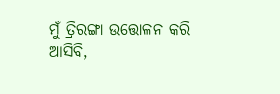ମୁଁ ତ୍ରିରଙ୍ଗା ଉତ୍ତୋଳନ କରି ଆସିବି,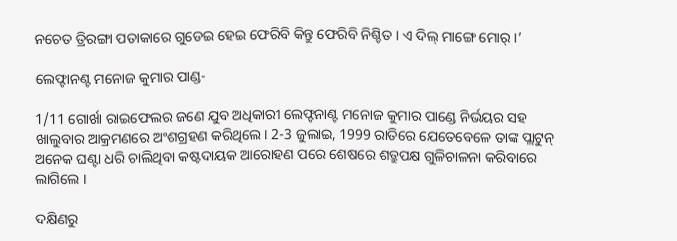ନଚେତ ତ୍ରିରଙ୍ଗା ପତାକାରେ ଗୁଡେଇ ହେଇ ଫେରିବି କିନ୍ତୁ ଫେରିବି ନିଶ୍ଚିତ । ଏ ଦିଲ୍ ମାଙ୍ଗେ ମୋର୍ ।’

ଲେଫ୍ଟାନଣ୍ଟ ମନୋଜ କୁମାର ପାଣ୍ଡ-

1/11 ଗୋର୍ଖା ରାଇଫେଲର ଜଣେ ଯୁବ ଅଧିକାରୀ ଲେଫ୍ଟନାଣ୍ଟ ମନୋଜ କୁମାର ପାଣ୍ଡେ ନିର୍ଭୟର ସହ ଖାଲୁବାର ଆକ୍ରମଣରେ ଅଂଶଗ୍ରହଣ କରିଥିଲେ। 2-3 ଜୁଲାଇ, 1999 ରାତିରେ ଯେତେବେଳେ ତାଙ୍କ ପ୍ଲାଟୁନ୍ ଅନେକ ଘଣ୍ଟା ଧରି ଚାଲିଥିବା କଷ୍ଟଦାୟକ ଆରୋହଣ ପରେ ଶେଷରେ ଶତ୍ରୁପକ୍ଷ ଗୁଳିଚାଳନା କରିବାରେ ଲାଗିଲେ ।

ଦକ୍ଷିଣରୁ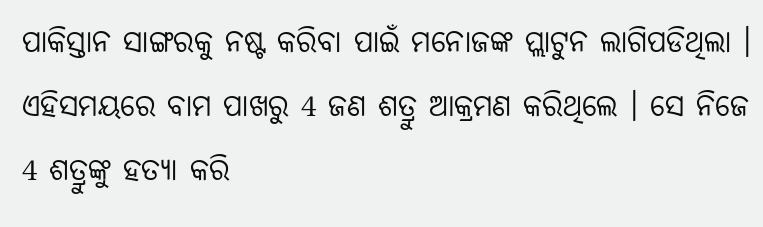ପାକିସ୍ତାନ ସାଙ୍ଗରକୁ ନଷ୍ଟ କରିବା ପାଇଁ ମନୋଜଙ୍କ ପ୍ଲାଟୁନ ଲାଗିପଡିଥିଲା । ଏହିସମୟରେ ବାମ ପାଖରୁ 4 ଜଣ ଶତ୍ରୁ ଆକ୍ରମଣ କରିଥିଲେ । ସେ ନିଜେ 4 ଶତ୍ରୁଙ୍କୁ ହତ୍ୟା କରି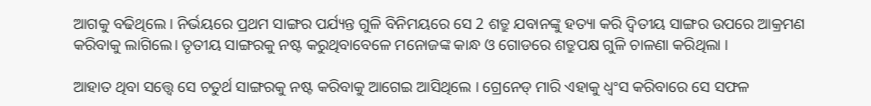ଆଗକୁ ବଢିଥିଲେ । ନିର୍ଭୟରେ ପ୍ରଥମ ସାଙ୍ଗର ପର୍ଯ୍ୟନ୍ତ ଗୁଳି ବିନିମୟରେ ସେ 2 ଶତ୍ରୁ ଯବାନଙ୍କୁ ହତ୍ୟା କରି ଦ୍ବିତୀୟ ସାଙ୍ଗର ଉପରେ ଆକ୍ରମଣ କରିବାକୁ ଲାଗିଲେ। ତୃତୀୟ ସାଙ୍ଗରକୁ ନଷ୍ଟ କରୁଥିବାବେଳେ ମନୋଜଙ୍କ କାନ୍ଧ ଓ ଗୋଡରେ ଶତ୍ରୁପକ୍ଷ ଗୁଳି ଚାଳଣା କରିଥିଲା ।

ଆହାତ ଥିବା ସତ୍ତ୍ବେ ସେ ଚତୁର୍ଥ ସାଙ୍ଗରକୁ ନଷ୍ଟ କରିବାକୁ ଆଗେଇ ଆସିଥିଲେ । ଗ୍ରେନେଡ୍ ମାରି ଏହାକୁ ଧ୍ବଂସ କରିବାରେ ସେ ସଫଳ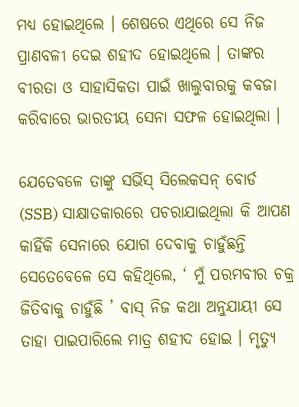ମଧ୍ୟ ହୋଇଥିଲେ । ଶେଷରେ ଏଥିରେ ସେ ନିଜ ପ୍ରାଣବଳୀ ଦେଇ ଶହୀଦ ହୋଇଥିଲେ । ତାଙ୍କର ବୀରତା ଓ ସାହାସିକତା ପାଇଁ ଖାଲୁବାରକୁ କବଜା କରିବାରେ ଭାରତୀୟ ସେନା ସଫଳ ହୋଇଥିଲା ।

ଯେତେବଳେ ତାଙ୍କୁ ସର୍ଭିସ୍ ସିଲେକସନ୍ ବୋର୍ଡ (SSB) ସାକ୍ଷାତକାରରେ ପଚରାଯାଇଥିଲା କି ଆପଣ କାହିଁକି ସେନାରେ ଯୋଗ ଦେବାକୁ ଚାହୁଁଛନ୍ତି ସେତେବେଳେ ସେ କହିଥିଲେ, ‘ ମୁଁ ପରମବୀର ଚକ୍ର ଜିତିବାକୁ ଚାହୁଁଛି ’ ବାସ୍ ନିଜ କଥା ଅନୁଯାୟୀ ସେ ତାହା ପାଇପାରିଲେ ମାତ୍ର ଶହୀଦ ହୋଇ । ମୃତ୍ୟୁ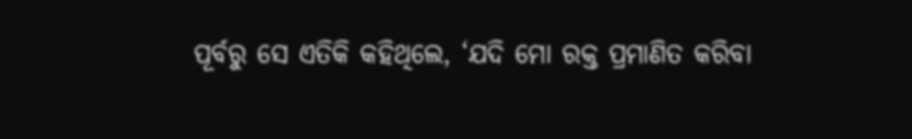ପୂର୍ବରୁ ସେ ଏତିକି କହିଥିଲେ, ‘ଯଦି ମୋ ରକ୍ତ ପ୍ରମାଣିତ କରିବା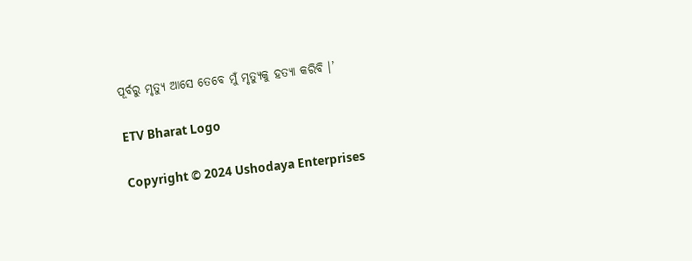ପୂର୍ବରୁ ମୃତ୍ୟୁ ଆସେ ତେବେ ମୁଁ ମୃତ୍ୟୁକୁ ହତ୍ୟା କରିବି ।’

ETV Bharat Logo

Copyright © 2024 Ushodaya Enterprises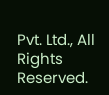Pvt. Ltd., All Rights Reserved.